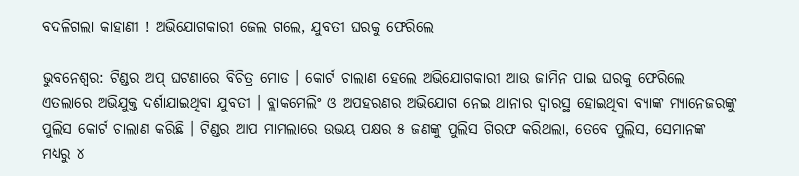ବଦଳିଗଲା କାହାଣୀ ! ଅଭିଯୋଗକାରୀ ଜେଲ ଗଲେ, ଯୁବତୀ ଘରକୁ ଫେରିଲେ

ଭୁବନେଶ୍ୱର: ଟିଣ୍ଡର ଅପ୍ ଘଟଣାରେ ବିଚିତ୍ର ମୋଡ । କୋର୍ଟ ଚାଲାଣ ହେଲେ ଅଭିଯୋଗକାରୀ ଆଉ ଜାମିନ ପାଇ ଘରକୁ ଫେରିଲେ ଏତଲାରେ ଅଭିଯୁକ୍ତ ଦର୍ଶାଯାଇଥିବା ଯୁବତୀ । ବ୍ଲାକମେଲିଂ ଓ ଅପହରଣର ଅଭିଯୋଗ ନେଇ ଥାନାର ଦ୍ୱାରସ୍ଥ ହୋଇଥିବା ବ୍ୟାଙ୍କ ମ୍ୟାନେଜରଙ୍କୁ ପୁଲିସ କୋର୍ଟ ଚାଲାଣ କରିଛି । ଟିଣ୍ଡର ଆପ ମାମଲାରେ ଉଭୟ ପକ୍ଷର ୫ ଜଣଙ୍କୁ ପୁଲିସ ଗିରଫ କରିଥଲା, ତେବେ ପୁଲିସ, ସେମାନଙ୍କ ମଧ୍ୟରୁ ୪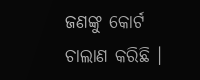ଜଣଙ୍କୁ କୋର୍ଟ ଚାଲାଣ କରିଛି ।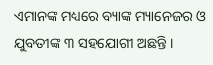ଏମାନଙ୍କ ମଧ୍ୟରେ ବ୍ୟାଙ୍କ ମ୍ୟାନେଜର ଓ ଯୁବତୀଙ୍କ ୩ ସହଯୋଗୀ ଅଛନ୍ତି ।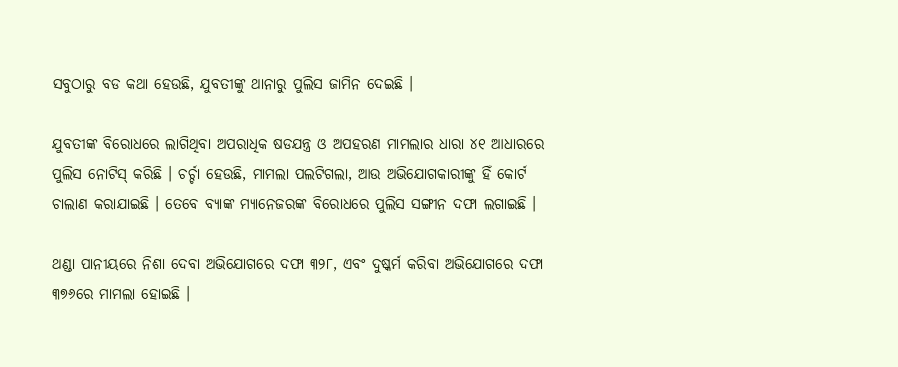ସବୁଠାରୁ ବଡ କଥା ହେଉଛି, ଯୁବତୀଙ୍କୁ ଥାନାରୁ ପୁଲିସ ଜାମିନ ଦେଇଛି ।

ଯୁବତୀଙ୍କ ବିରୋଧରେ ଲାଗିଥିବା ଅପରାଧିକ ଷଡଯନ୍ତ୍ର ଓ ଅପହରଣ ମାମଲାର ଧାରା ୪୧ ଆଧାରରେ ପୁଲିସ ନୋଟିସ୍ କରିଛି । ଚର୍ଚ୍ଚା ହେଉଛି, ମାମଲା ପଲଟିଗଲା, ଆଉ ଅଭିଯୋଗକାରୀଙ୍କୁ ହିଁ କୋର୍ଟ ଚାଲାଣ କରାଯାଇଛି । ତେବେ ବ୍ୟାଙ୍କ ମ୍ୟାନେଜରଙ୍କ ବିରୋଧରେ ପୁଲିସ ସଙ୍ଗୀନ ଦଫା ଲଗାଇଛି ।

ଥଣ୍ଡା ପାନୀୟରେ ନିଶା ଦେବା ଅଭିଯୋଗରେ ଦଫା ୩୨୮, ଏବଂ ଦୁଷ୍କର୍ମ କରିବା ଅଭିଯୋଗରେ ଦଫା ୩୭୬ରେ ମାମଲା ହୋଇଛି ।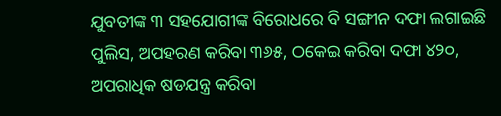ଯୁବତୀଙ୍କ ୩ ସହଯୋଗୀଙ୍କ ବିରୋଧରେ ବି ସଙ୍ଗୀନ ଦଫା ଲଗାଇଛି ପୁଲିସ, ଅପହରଣ କରିବା ୩୬୫, ଠକେଇ କରିବା ଦଫା ୪୨୦, ଅପରାଧିକ ଷଡଯନ୍ତ୍ର କରିବା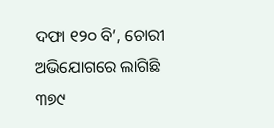ଦଫା ୧୨୦ ବି’, ଚୋରୀ ଅଭିଯୋଗରେ ଲାଗିଛି ୩୭୯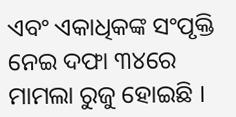ଏବଂ ଏକାଧିକଙ୍କ ସଂପୃକ୍ତି ନେଇ ଦଫା ୩୪ରେ ମାମଲା ରୁଜୁ ହୋଇଛି ।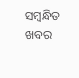ସମ୍ବନ୍ଧିତ ଖବର